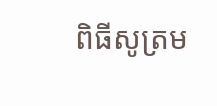ពិធីសូត្រម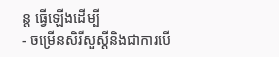ន្ត ធ្វើឡើងដើម្បី
- ចម្រើនសិរីសួស្តីនិងជាការបើ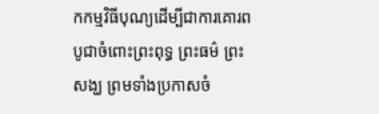កកម្មវិធីបុណ្យដើម្បីជាការគោរពបូជាចំពោះព្រះពុទ្ធ ព្រះធម៌ ព្រះសង្ឃ ព្រមទាំងប្រកាសចំ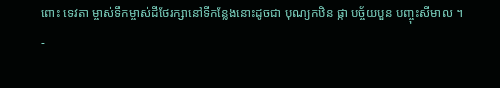ពោះ ទេវតា ម្ចាស់ទឹកម្ចាស់ដីថែរក្សានៅទីកន្លែងនោះដូចជា បុណ្យកឋិន ផ្កា បច័្ចយបួន បញ្ចុះសីមាល ។
-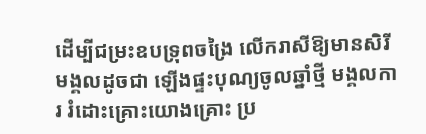ដើម្បីជម្រះឧបទ្រុពចង្រៃ លើករាសីឱ្យមានសិរីមង្គលដូចជា ឡើងផ្ទះបុណ្យចូលឆ្នាំថ្មី មង្គលការ រំដោះគ្រោះយោងគ្រោះ ប្រ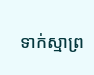ទាក់ស្មាព្រ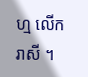ហ្ម លើករាសី ។